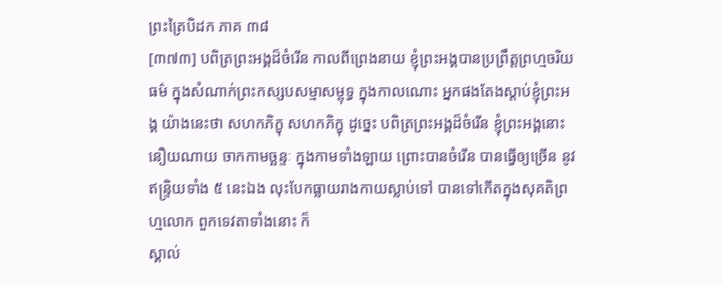ព្រះត្រៃបិដក ភាគ ៣៨
[៣៧៣] បពិត្រព្រះអង្គដ៏ចំរើន កាលពីព្រេងនាយ ខ្ញុំព្រះអង្គបានប្រព្រឹត្តព្រហ្មចរិយធម៌ ក្នុងសំណាក់ព្រះកស្សបសម្មាសម្ពុទ្ធ ក្នុងកាលណោះ អ្នកផងតែងស្តាប់ខ្ញុំព្រះអង្គ យ៉ាងនេះថា សហកភិក្ខុ សហកភិក្ខុ ដូច្នេះ បពិត្រព្រះអង្គដ៏ចំរើន ខ្ញុំព្រះអង្គនោះ នឿយណាយ ចាកកាមច្ឆន្ទៈ ក្នុងកាមទាំងឡាយ ព្រោះបានចំរើន បានធ្វើឲ្យច្រើន នូវឥន្ទ្រិយទាំង ៥ នេះឯង លុះបែកធ្លាយរាងកាយស្លាប់ទៅ បានទៅកើតក្នុងសុគតិព្រហ្មលោក ពួកទេវតាទាំងនោះ ក៏
ស្គាល់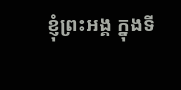ខ្ញុំព្រះអង្គ ក្នុងទី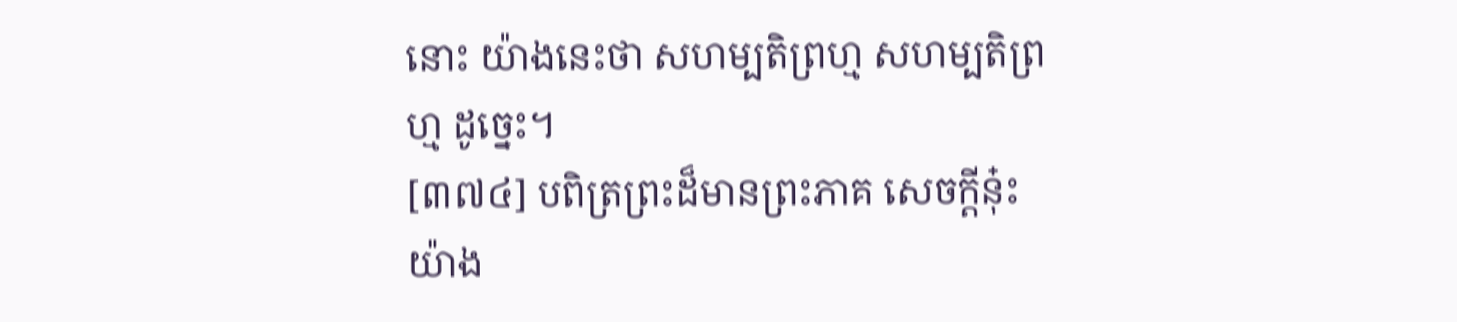នោះ យ៉ាងនេះថា សហម្បតិព្រហ្ម សហម្បតិព្រហ្ម ដូច្នេះ។
[៣៧៤] បពិត្រព្រះដ៏មានព្រះភាគ សេចក្តីនុ៎ះ យ៉ាង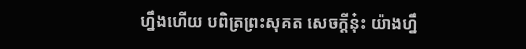ហ្នឹងហើយ បពិត្រព្រះសុគត សេចក្តីនុ៎ះ យ៉ាងហ្នឹ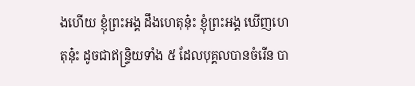ងហើយ ខ្ញុំព្រះអង្គ ដឹងហេតុនុ៎ះ ខ្ញុំព្រះអង្គ ឃើញហេតុនុ៎ះ ដូចជាឥន្ទ្រិយទាំង ៥ ដែលបុគ្គលបានចំរើន បា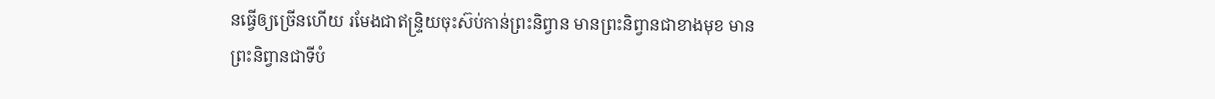នធ្វើឲ្យច្រើនហើយ រមែងជាឥន្ទ្រិយចុះស៊ប់កាន់ព្រះនិព្វាន មានព្រះនិព្វានជាខាងមុខ មានព្រះនិព្វានជាទីបំ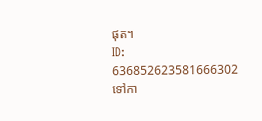ផុត។
ID: 636852623581666302
ទៅកា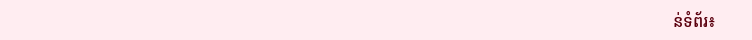ន់ទំព័រ៖